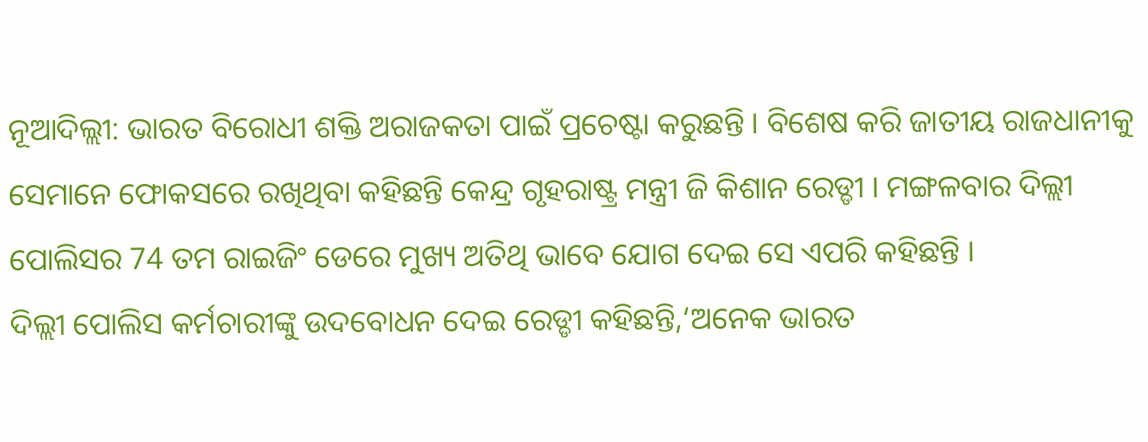ନୂଆଦିଲ୍ଲୀ: ଭାରତ ବିରୋଧୀ ଶକ୍ତି ଅରାଜକତା ପାଇଁ ପ୍ରଚେଷ୍ଟା କରୁଛନ୍ତି । ବିଶେଷ କରି ଜାତୀୟ ରାଜଧାନୀକୁ ସେମାନେ ଫୋକସରେ ରଖିଥିବା କହିଛନ୍ତି କେନ୍ଦ୍ର ଗୃହରାଷ୍ଟ୍ର ମନ୍ତ୍ରୀ ଜି କିଶାନ ରେଡ୍ଡୀ । ମଙ୍ଗଳବାର ଦିଲ୍ଲୀ ପୋଲିସର 74 ତମ ରାଇଜିଂ ଡେରେ ମୁଖ୍ୟ ଅତିଥି ଭାବେ ଯୋଗ ଦେଇ ସେ ଏପରି କହିଛନ୍ତି ।
ଦିଲ୍ଲୀ ପୋଲିସ କର୍ମଚାରୀଙ୍କୁ ଉଦବୋଧନ ଦେଇ ରେଡ୍ଡୀ କହିଛନ୍ତି,‘ଅନେକ ଭାରତ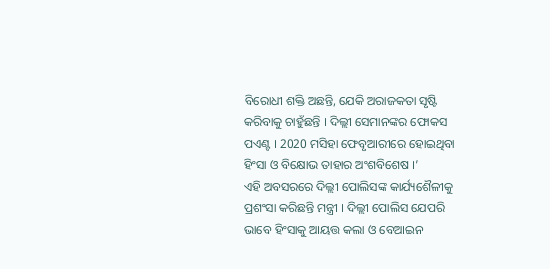ବିରୋଧୀ ଶକ୍ତି ଅଛନ୍ତି, ଯେକି ଅରାଜକତା ସୃଷ୍ଟି କରିବାକୁ ଚାହୁଁଛନ୍ତି । ଦିଲ୍ଲୀ ସେମାନଙ୍କର ଫୋକସ ପଏଣ୍ଟ । 2020 ମସିହା ଫେବୃଆରୀରେ ହୋଇଥିବା ହିଂସା ଓ ବିକ୍ଷୋଭ ତାହାର ଅଂଶବିଶେଷ ।’
ଏହି ଅବସରରେ ଦିଲ୍ଲୀ ପୋଲିସଙ୍କ କାର୍ଯ୍ୟଶୈଳୀକୁ ପ୍ରଶଂସା କରିଛନ୍ତି ମନ୍ତ୍ରୀ । ଦିଲ୍ଲୀ ପୋଲିସ ଯେପରି ଭାବେ ହିଂସାକୁ ଆୟତ୍ତ କଲା ଓ ବେଆଇନ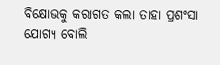ବିକ୍ଷୋଭକୁ କରାଗତ କଲା ତାହା ପ୍ରଶଂସା ଯୋଗ୍ୟ ବୋଲି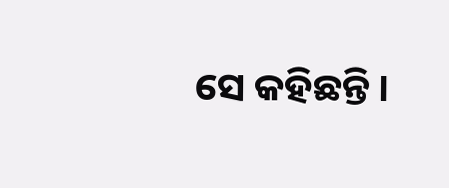ସେ କହିଛନ୍ତି ।